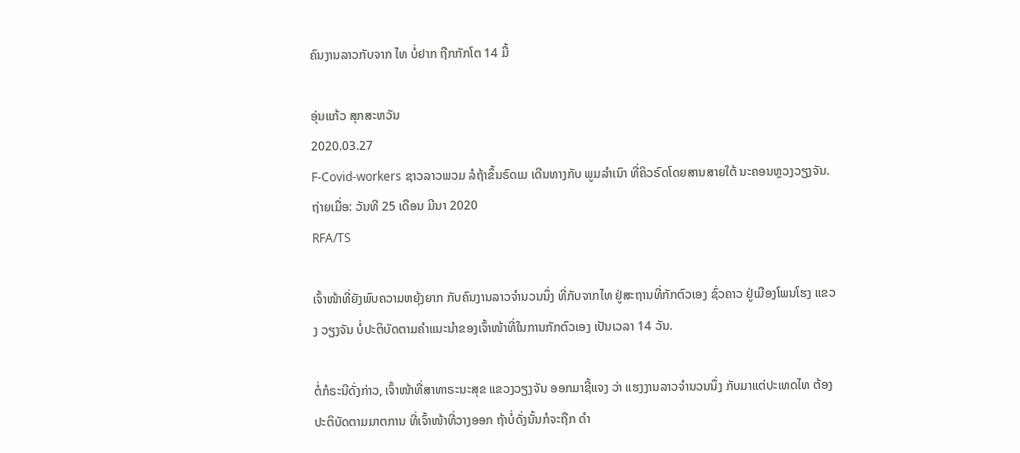ຄົນງານລາວກັບຈາກ ໄທ ບໍ່ຢາກ ຖືກກັກໂຕ 14 ມື້

ອຸ່ນແກ້ວ ສຸກສະຫວັນ
2020.03.27
F-Covid-workers ຊາວລາວພວມ ລໍຖ້າຂຶ້ນຣົດເມ ເດີນທາງກັບ ພູມລຳເນົາ ທີ່ຄິວຣົດໂດຍສານສາຍໃຕ້ ນະຄອນຫຼວງວຽງຈັນ. ຖ່າຍເມື່ອ: ວັນທີ 25 ເດືອນ ມີນາ 2020
RFA/TS

ເຈົ້າໜ້າທີ່ຍັງພົບຄວາມຫຍຸ້ງຍາກ ກັບຄົນງານລາວຈຳນວນນຶ່ງ ທີ່ກັບຈາກໄທ ຢູ່ສະຖານທີ່ກັກຕົວເອງ ຊົ່ວຄາວ ຢູ່ເມືອງໂພນໂຮງ ແຂວງ ວຽງຈັນ ບໍ່ປະຕິບັດຕາມຄຳແນະນຳຂອງເຈົ້າໜ້າທີ່ໃນການກັກຕົວເອງ ເປັນເວລາ 14 ວັນ.

ຕໍ່ກໍຣະນີດັ່ງກ່າວ, ເຈົ້າໜ້າທີ່ສາທາຣະນະສຸຂ ແຂວງວຽງຈັນ ອອກມາຊີ້ແຈງ ວ່າ ແຮງງານລາວຈຳນວນນຶ່ງ ກັບມາແຕ່ປະເທດໄທ ຕ້ອງ ປະຕິບັດຕາມມາຕການ ທີ່ເຈົ້າໜ້າທີ່ວາງອອກ ຖ້າບໍ່ດັ່ງນັ້ນກໍຈະຖືກ ດຳ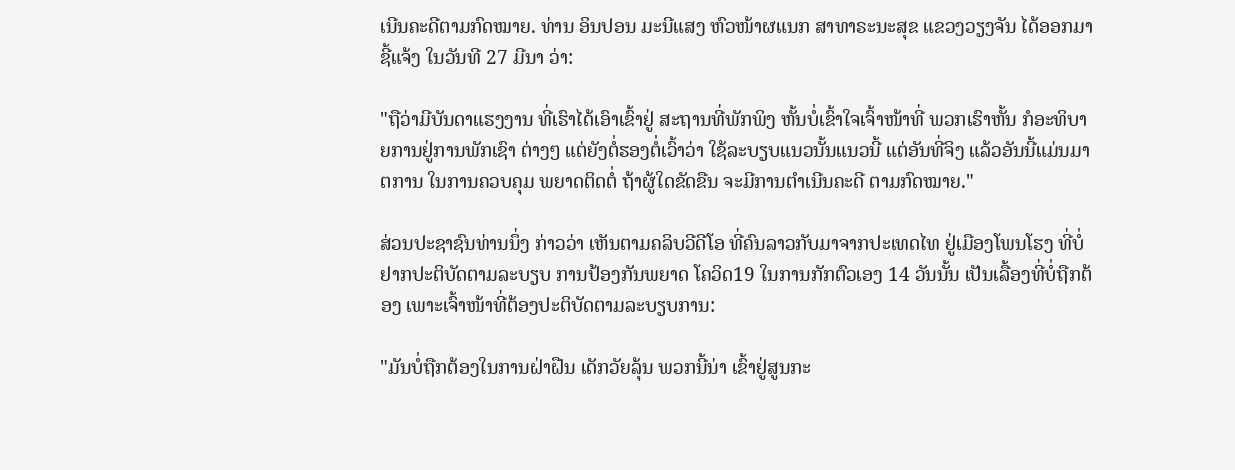ເນີນຄະດີຕາມກົດໝາຍ. ທ່ານ ອິນປອນ ມະນີແສງ ຫົວໜ້າຜແນກ ສາທາຣະນະສຸຂ ແຂວງວຽງຈັນ ໄດ້ອອກມາຊີ້ແຈ້ງ ໃນວັນທີ 27 ມີນາ ວ່າ:

"ຖືວ່າມີບັນດາແຮງງານ ທີ່ເຮົາໄດ້ເອົາເຂົ້າຢູ່ ສະຖານທີ່ພັກພິງ ຫັ້ນບໍ່ເຂົ້າໃຈເຈົ້າໜ້າທີ່ ພວກເຮົາຫັ້ນ ກໍອະທິບາຍການຢູ່ການພັກເຊົາ ຕ່າງໆ ແຕ່ຍັງຕໍ່ຮອງຕໍ່ເວົ້າວ່າ ໃຊ້ລະບຽບແນວນັ້ນແນວນີ້ ແຕ່ອັນທີ່ຈິງ ແລ້ວອັນນີ້ແມ່ນມາຕການ ໃນການຄວບຄຸມ ພຍາດຕິດຕໍ່ ຖ້າຜູ້ໃດຂັດຂືນ ຈະມີການຕຳເນີນຄະດີ ຕາມກົດໝາຍ."

ສ່ວນປະຊາຊົນທ່ານນຶ່ງ ກ່າວວ່າ ເຫັນຕາມຄລິບວີດີໂອ ທີ່ຄົນລາວກັບມາຈາກປະເທດໄທ ຢູ່ເມືອງໂພນໂຮງ ທີ່ບໍ່ຢາກປະຕິບັດຕາມລະບຽບ ການປ້ອງກັນພຍາດ ໂຄວິດ19 ໃນການກັກຕົວເອງ 14 ວັນນັ້ນ ເປັນເລື້ອງທີ່ບໍ່ຖືກຕ້ອງ ເພາະເຈົ້າໜ້າທີ່ຕ້ອງປະຕິບັດຕາມລະບຽບການ:

"ມັນບໍ່ຖືກຕ້ອງໃນການຝ່າຝືນ ເດັກວັຍລຸ້ນ ພວກນີ້ນ່າ ເຂົ້າຢູ່ສູນກະ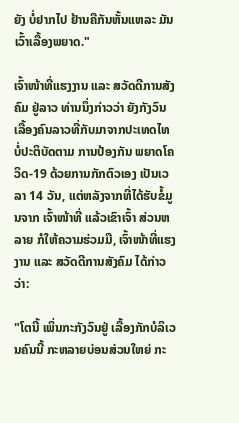ຍັງ ບໍ່ຢາກໄປ ຢ້ານຄືກັນຫັ້ນແຫລະ ມັນເວົ້າເລື້ອງພຍາດ."

ເຈົ້າໜ້າທີ່ແຮງງານ ແລະ ສວັດດີການສັງຄົມ ຢູ່ລາວ ທ່ານນຶ່ງກ່າວວ່າ ຍັງກັງວົນ ເລື້ອງຄົນລາວທີ່ກັບມາຈາກປະເທດໄທ ບໍ່ປະຕິບັດຕາມ ການປ້ອງກັນ ພຍາດໂຄວິດ-19 ດ້ວຍການກັກຕົວເອງ ເປັນເວລາ 14 ວັນ, ແຕ່ຫລັງຈາກທີ່ໄດ້ຮັບຂໍ້ມູນຈາກ ເຈົ້າໜ້າທີ່ ແລ້ວເຂົາເຈົ້າ ສ່ວນຫລາຍ ກໍໃຫ້ຄວາມຮ່ວມມື, ເຈົ້າໜ້າທີ່ແຮງງານ ແລະ ສວັດດີການສັງຄົມ ໄດ້ກ່າວວ່າ:

"ໂຕນີ້ ເພິ່ນກະກັງວົນຢູ່ ເລື້ອງກັກບໍລິເວນຄົນນີ້ ກະຫລາຍບ່ອນສ່ວນໃຫຍ່ ກະ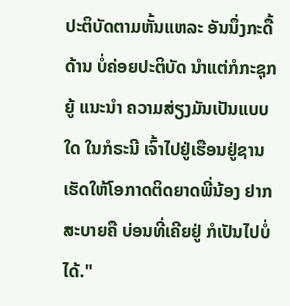ປະຕິບັດຕາມຫັ້ນແຫລະ ອັນນຶ່ງກະດື້ດ້ານ ບໍ່ຄ່ອຍປະຕິບັດ ນຳແຕ່ກໍກະຊຸກຍູ້ ແນະນຳ ຄວາມສ່ຽງມັນເປັນແບບໃດ ໃນກໍຣະນີ ເຈົ້າໄປຢູ່ເຮືອນຢູ່ຊານ ເຮັດໃຫ້ໂອກາດຕິດຍາດພີ່ນ້ອງ ຢາກສະບາຍຄື ບ່ອນທີ່ເຄີຍຢູ່ ກໍເປັນໄປບໍ່ໄດ້."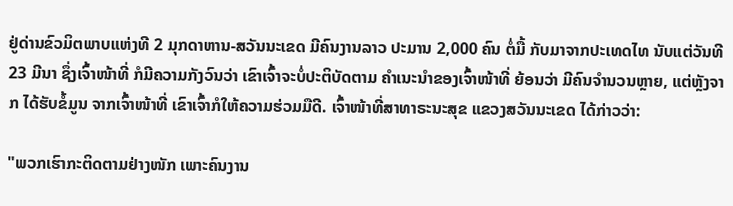ຢູ່ດ່ານຂົວມິຕພາບແຫ່ງທີ 2 ມຸກດາຫານ-ສວັນນະເຂດ ມີຄົນງານລາວ ປະມານ 2,000 ຄົນ ຕໍ່ມື້ ກັບມາຈາກປະເທດໄທ ນັບແຕ່ວັນທີ 23 ມີນາ ຊຶ່ງເຈົ້າໜ້າທີ່ ກໍມີຄວາມກັງວົນວ່າ ເຂົາເຈົ້າຈະບໍ່ປະຕິບັດຕາມ ຄຳເນະນຳຂອງເຈົ້າໜ້າທີ່ ຍ້ອນວ່າ ມີຄົນຈຳນວນຫຼາຍ, ແຕ່ຫຼັງຈາກ ໄດ້ຮັບຂໍ້ມູນ ຈາກເຈົ້າໜ້າທີ່ ເຂົາເຈົ້າກໍໃຫ້ຄວາມຮ່ວມມືດີ. ເຈົ້າໜ້າທີ່ສາທາຣະນະສຸຂ ແຂວງສວັນນະເຂດ ໄດ້ກ່າວວ່າ:

"ພວກເຮົາກະຕິດຕາມຢ່າງໜັກ ເພາະຄົນງານ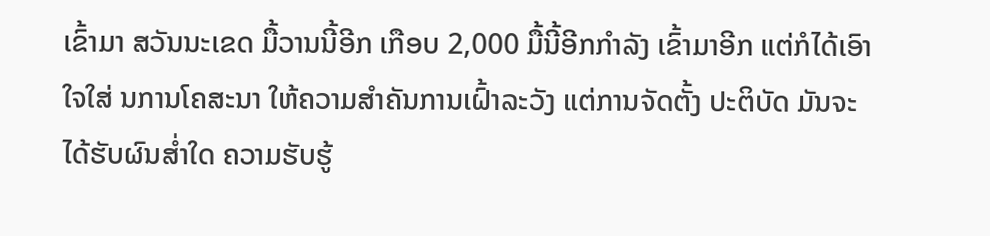ເຂົ້າມາ ສວັນນະເຂດ ມື້ວານນີ້ອີກ ເກືອບ 2,000 ມື້ນີ້ອີກກຳລັງ ເຂົ້າມາອີກ ແຕ່ກໍໄດ້ເອົາ ໃຈໃສ່ ນການໂຄສະນາ ໃຫ້ຄວາມສຳຄັນການເຝົ້າລະວັງ ແຕ່ການຈັດຕັ້ງ ປະຕິບັດ ມັນຈະໄດ້ຮັບຜົນສ່ຳໃດ ຄວາມຮັບຮູ້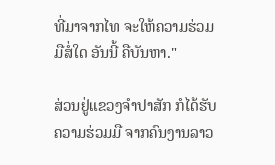ທີ່ມາຈາກໄທ ຈະໃຫ້ຄວາມຮ່ວມມືສໍ່ໃດ ອັນນີ້ ຄືບັນຫາ."

ສ່ວນຢູ່ແຂວງຈຳປາສັກ ກໍໄດ້ຮັບຄວາມຮ່ວມມື ຈາກຄົນງານລາວ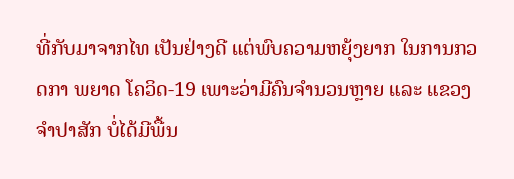ທີ່ກັບມາຈາກໄທ ເປັນຢ່າງດີ ແຕ່ພົບຄວາມຫຍຸ້ງຍາກ ໃນການກວດກາ ພຍາດ ໂຄວິດ-19 ເພາະວ່າມີຄົນຈຳນວນຫຼາຍ ແລະ ແຂວງຈຳປາສັກ ບໍ່ໄດ້ມີພື້ນ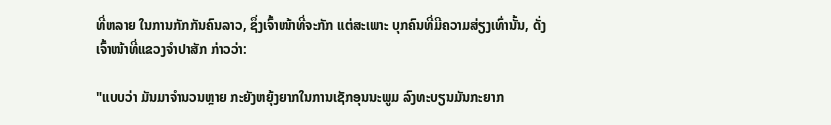ທີ່ຫລາຍ ໃນການກັກກັນຄົນລາວ, ຊຶ່ງເຈົ້າໜ້າທີ່ຈະກັກ ແຕ່ສະເພາະ ບຸກຄົນທີ່ມີຄວາມສ່ຽງເທົ່ານັ້ນ, ດັ່ງ ເຈົ້າໜ້າທີ່ແຂວງຈຳປາສັກ ກ່າວວ່າ:

"ແບບວ່າ ມັນມາຈຳນວນຫຼາຍ ກະຍັງຫຍຸ້ງຍາກໃນການເຊັກອຸນນະພູມ ລົງທະບຽນມັນກະຍາກ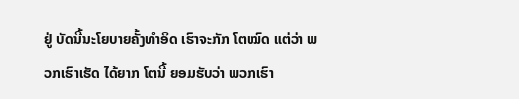ຢູ່ ບັດນີ້ນະໂຍບາຍຄັ້ງທຳອິດ ເຮົາຈະກັກ ໂຕໝົດ ແຕ່ວ່າ ພວກເຮົາເຮັດ ໄດ້ຍາກ ໂຕນີ້ ຍອມຮັບວ່າ ພວກເຮົາ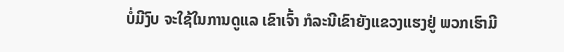ບໍ່ມີງົບ ຈະໃຊ້ໃນການດູແລ ເຂົາເຈົ້າ ກໍລະນີເຂົາຍັງແຂວງແຮງຢູ່ ພວກເຮົາມີ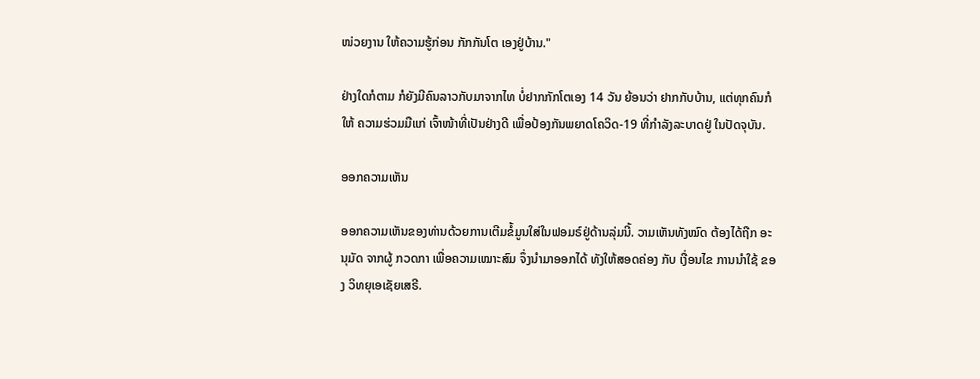ໜ່ວຍງານ ໃຫ້ຄວາມຮູ້ກ່ອນ ກັກກັນໂຕ ເອງຢູ່ບ້ານ."

ຢ່າງໃດກໍຕາມ ກໍຍັງມີຄົນລາວກັບມາຈາກໄທ ບໍ່ຢາກກັກໂຕເອງ 14 ວັນ ຍ້ອນວ່າ ຢາກກັບບ້ານ, ແຕ່ທຸກຄົນກໍໃຫ້ ຄວາມຮ່ວມມືແກ່ ເຈົ້າໜ້າທີ່ເປັນຢ່າງດີ ເພື່ອປ້ອງກັນພຍາດໂຄວິດ-19 ທີ່ກຳລັງລະບາດຢູ່ ໃນປັດຈຸບັນ.

ອອກຄວາມເຫັນ

ອອກຄວາມເຫັນຂອງທ່ານດ້ວຍການເຕີມຂໍ້ມູນໃສ່ໃນຟອມຣ໌ຢູ່ດ້ານລຸ່ມນີ້. ວາມເຫັນທັງໝົດ ຕ້ອງໄດ້ຖືກ ອະນຸມັດ ຈາກຜູ້ ກວດກາ ເພື່ອຄວາມເໝາະສົມ ຈຶ່ງນໍາມາອອກໄດ້ ທັງໃຫ້ສອດຄ່ອງ ກັບ ເງື່ອນໄຂ ການນຳໃຊ້ ຂອງ ວິທຍຸເອເຊັຍເສຣີ.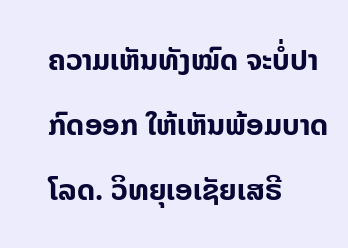ຄວາມເຫັນທັງໝົດ ຈະບໍ່ປາກົດອອກ ໃຫ້ເຫັນພ້ອມບາດໂລດ. ວິທຍຸເອເຊັຍເສຣີ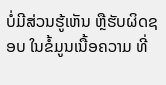ບໍ່ມີສ່ວນຮູ້ເຫັນ ຫຼືຮັບຜິດຊອບ ໃນຂໍ້ມູນເນື້ອຄວາມ ທີ່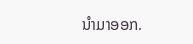ນໍາມາອອກ.